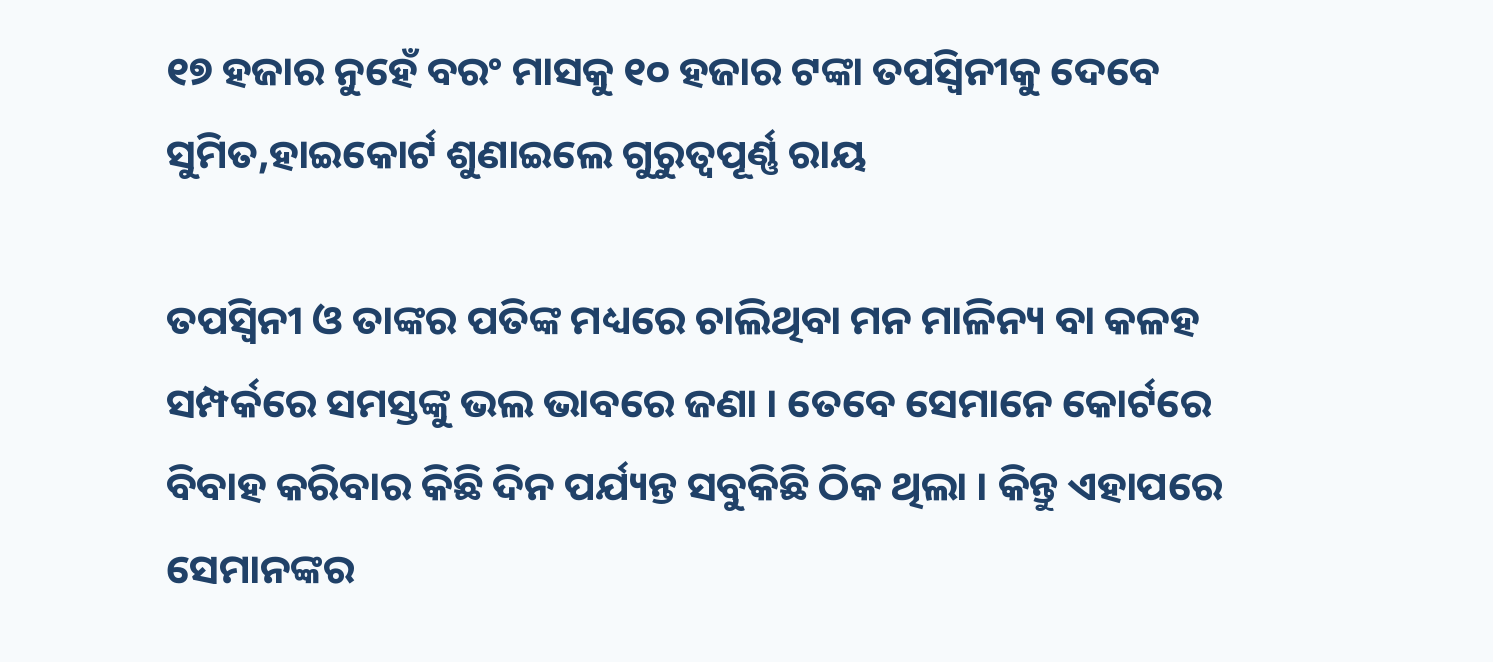୧୭ ହଜାର ନୁହେଁ ବରଂ ମାସକୁ ୧୦ ହଜାର ଟଙ୍କା ତପସ୍ୱିନୀକୁ ଦେବେ ସୁମିତ,ହାଇକୋର୍ଟ ଶୁଣାଇଲେ ଗୁରୁତ୍ୱପୂର୍ଣ୍ଣ ରାୟ

ତପସ୍ଵିନୀ ଓ ତାଙ୍କର ପତିଙ୍କ ମଧ୍ୟରେ ଚାଲିଥିବା ମନ ମାଳିନ୍ୟ ବା କଳହ ସମ୍ପର୍କରେ ସମସ୍ତଙ୍କୁ ଭଲ ଭାବରେ ଜଣା । ତେବେ ସେମାନେ କୋର୍ଟରେ ବିବାହ କରିବାର କିଛି ଦିନ ପର୍ଯ୍ୟନ୍ତ ସବୁକିଛି ଠିକ ଥିଲା । କିନ୍ତୁ ଏହାପରେ ସେମାନଙ୍କର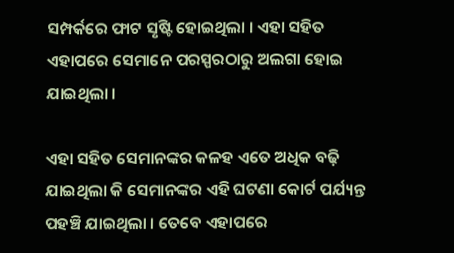ସମ୍ପର୍କରେ ଫାଟ ସୃଷ୍ଟି ହୋଇଥିଲା । ଏହା ସହିତ ଏହାପରେ ସେମାନେ ପରସ୍ପରଠାରୁ ଅଲଗା ହୋଇ ଯାଇଥିଲା ।

ଏହା ସହିତ ସେମାନଙ୍କର କଳହ ଏତେ ଅଧିକ ବଢ଼ି ଯାଇଥିଲା କି ସେମାନଙ୍କର ଏହି ଘଟଣା କୋର୍ଟ ପର୍ଯ୍ୟନ୍ତ ପହଞ୍ଚି ଯାଇଥିଲା । ତେବେ ଏହାପରେ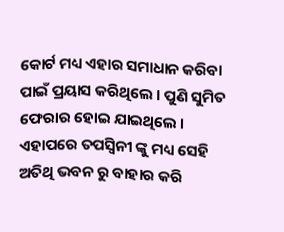କୋର୍ଟ ମଧ୍ୟ ଏହାର ସମାଧାନ କରିବା ପାଇଁ ପ୍ରୟାସ କରିଥିଲେ । ପୁଣି ସୁମିତ ଫେରାର ହୋଇ ଯାଇଥିଲେ । ଏହାପରେ ତପସ୍ଵିନୀ ଙ୍କୁ ମଧ୍ୟ ସେହି ଅତିଥି ଭବନ ରୁ ବାହାର କରି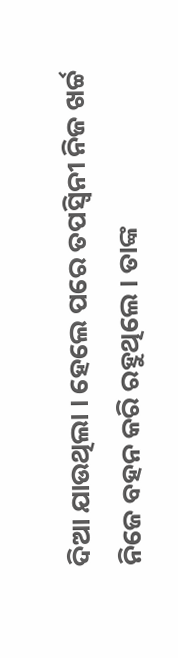ଦିଆ ଯାଉଥିଲା । ହେଲେ ପରେ ତପସ୍ଵିନୀ ନିଜ ଖର୍ଚ୍ଚ ନିଜେ ବହନ କରି ରହୁଥିଲେ । ତାଙ୍କ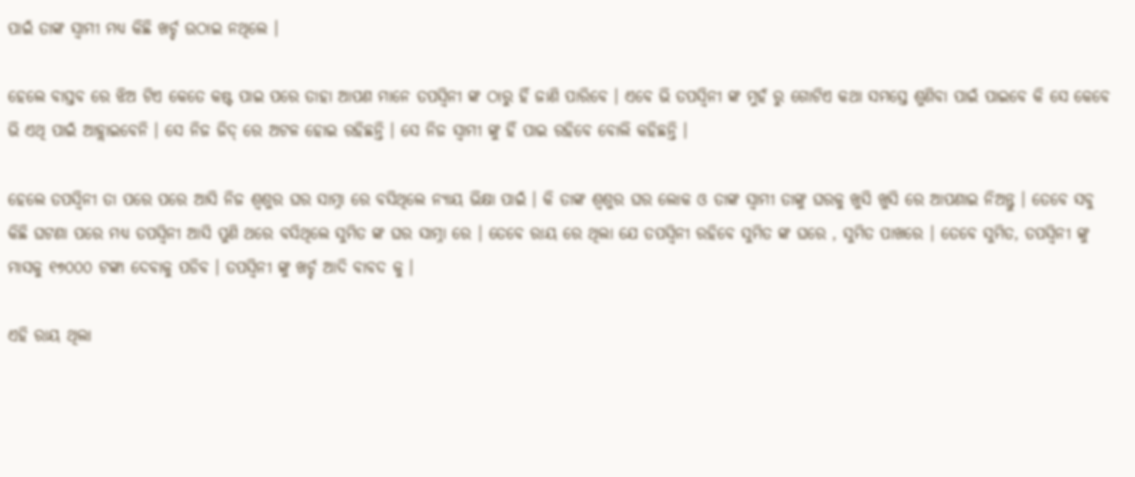ପାଇଁ ତାଙ୍କ ସ୍ଵାମୀ ମଧ୍ୟ କିଛି ଖର୍ଚ୍ଚ ଉଠାଇ ନଥିଲେ ।

ହେଲେ ବାସ୍ତବ ରେ ଝିଅ ଟିଏ କେତେ କଷ୍ଟ ପାଇ ପରେ ତାହା ଆପଣ ମାନେ ତପସ୍ଵିନୀ ଙ୍କ ଠାରୁ ହିଁ ଜାଣି ପାରିବେ । ଏବେ ଭି ତପସ୍ଵିନୀ ଙ୍କ ମୁହଁ ରୁ ଗୋଟିଏ କଥା ସମସ୍ତେ ଶୁଣିବା ପାଇଁ ପାଇବେ କି ସେ କେବେ ଭି ଏଥି ପାଇଁ ଆହ୍ଲାଇବେନି । ସେ ନିଜ ଜିଦ୍ ରେ ଅଟଳ ହୋଇ ରହିଛନ୍ତି । ସେ ନିଜ ସ୍ବାମୀ ଙ୍କୁ ହିଁ ପାଇ ରହିବେ ବୋଲି କହିଛନ୍ତି ।

ହେଲେ ତପସ୍ଵିନୀ ତା ପରେ ପରେ ଆସି ନିଜ ଶ୍ଵଶୁର ଘର ସାମ୍ନା ରେ ବସିଥିଲେ ନ୍ୟାୟ ଭିକ୍ଷା ପାଇଁ । କି ତାଙ୍କ ଶ୍ବଶୁର ଘର ଲୋକ ଓ ତାଙ୍କ ସ୍ଵାମୀ ତାଙ୍କୁ ଘରକୁ ଖୁସି ଖୁସି ରେ ଆପଣାଇ ନିଅନ୍ତୁ । ତେବେ ସବୁ କିଛି ଘଟଣା ପରେ ମଧ୍ୟ ତପସ୍ଵିନୀ ଆସି ପୁଣି ଥରେ ବସିଥିଲେ ସୁମିତ ଙ୍କ ଘର ସାମ୍ନା ରେ । ତେବେ ରାୟ ରେ ଥିଲା ଯେ ତପସ୍ଵିନୀ ରହିବେ ସୁମିତ ଙ୍କ ଘରେ , ସୁମିତ ପାଖରେ । ତେବେ ସୁମିତ, ତପସ୍ଵିନୀ ଙ୍କୁ ମାସକୁ ୧୭୦୦୦ ଟଙ୍କା ଦେବାକୁ ପଡିବ । ତପସ୍ଵିନୀ ଙ୍କୁ ଖର୍ଚ୍ଚ ଆଦି ବାବଦ କୁ ।

ଏହି ରାୟ ଥିଲା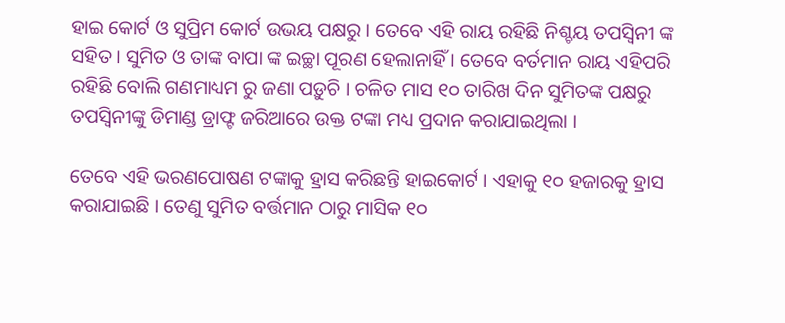ହାଇ କୋର୍ଟ ଓ ସୁପ୍ରିମ କୋର୍ଟ ଉଭୟ ପକ୍ଷରୁ । ତେବେ ଏହି ରାୟ ରହିଛି ନିଶ୍ଚୟ ତପସ୍ଵିନୀ ଙ୍କ ସହିତ । ସୁମିତ ଓ ତାଙ୍କ ବାପା ଙ୍କ ଇଚ୍ଛା ପୂରଣ ହେଲାନାହିଁ । ତେବେ ବର୍ତମାନ ରାୟ ଏହିପରି ରହିଛି ବୋଲି ଗଣମାଧ୍ୟମ ରୁ ଜଣା ପଡ଼ୁଚି । ଚଳିତ ମାସ ୧୦ ତାରିଖ ଦିନ ସୁମିତଙ୍କ ପକ୍ଷରୁ ତପସ୍ଵିନୀଙ୍କୁ ଡିମାଣ୍ଡ ଡ୍ରାଫ୍ଟ ଜରିଆରେ ଉକ୍ତ ଟଙ୍କା ମଧ୍ୟ ପ୍ରଦାନ କରାଯାଇଥିଲା ।

ତେବେ ଏହି ଭରଣପୋଷଣ ଟଙ୍କାକୁ ହ୍ରାସ କରିଛନ୍ତି ହାଇକୋର୍ଟ । ଏହାକୁ ୧୦ ହଜାରକୁ ହ୍ରାସ କରାଯାଇଛି । ତେଣୁ ସୁମିତ ବର୍ତ୍ତମାନ ଠାରୁ ମାସିକ ୧୦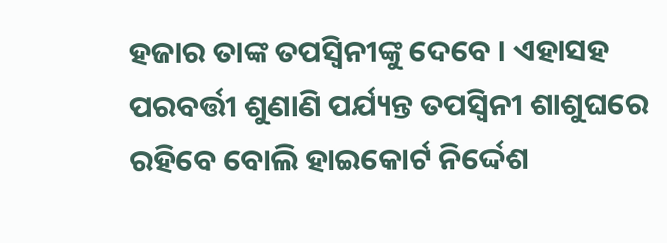ହଜାର ତାଙ୍କ ତପସ୍ଵିନୀଙ୍କୁ ଦେବେ । ଏହାସହ ପରବର୍ତ୍ତୀ ଶୁଣାଣି ପର୍ଯ୍ୟନ୍ତ ତପସ୍ଵିନୀ ଶାଶୁଘରେ ରହିବେ ବୋଲି ହାଇକୋର୍ଟ ନିର୍ଦ୍ଦେଶ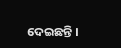ଦେଇଛନ୍ତି ।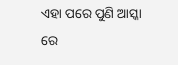ଏହା ପରେ ପୁଣି ଆସ୍କା ରେ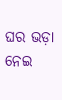ଘର ଭଡ଼ା ନେଇ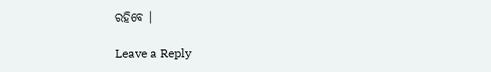ରହିବେ ।

Leave a Reply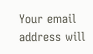Your email address will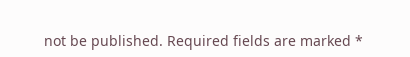not be published. Required fields are marked *